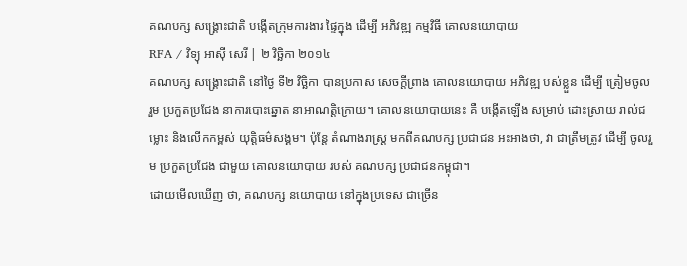គណបក្ស សង្គ្រោះជាតិ បង្កើតក្រុមការងារ ផ្ទៃក្នុង ដើម្បី អភិវឌ្ឍ កម្មវិធី គោលនយោបាយ
RFA / វិទ្យុ អាស៊ី សេរី | ២ វិច្ឆិកា ២០១៤
គណបក្ស សង្គ្រោះជាតិ នៅថ្ងៃ ទី២ វិច្ឆិកា បានប្រកាស សេចក្ដីព្រាង គោលនយោបាយ អភិវឌ្ឍ បស់ខ្លួន ដើម្បី ត្រៀមចូលរួម ប្រកួតប្រជែង នាការបោះឆ្នោត នាអាណត្តិក្រោយ។ គោលនយោបាយនេះ គឺ បង្កើតឡើង សម្រាប់ ដោះស្រាយ រាល់ជម្លោះ និងលើកកម្ពស់ យុត្តិធម៌សង្គម។ ប៉ុន្តែ តំណាងរាស្ត្រ មកពីគណបក្ស ប្រជាជន អះអាងថា, វា ជាត្រឹមត្រូវ ដើម្បី ចូលរួម ប្រកួតប្រជែង ជាមួយ គោលនយោបាយ របស់ គណបក្ស ប្រជាជនកម្ពុជា។
ដោយមើលឃើញ ថា, គណបក្ស នយោបាយ នៅក្នុងប្រទេស ជាច្រើន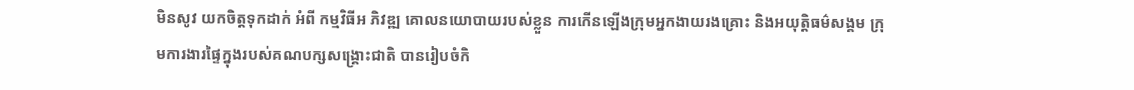មិនសូវ យកចិត្តទុកដាក់ អំពី កម្មវិធីអ ភិវឌ្ឍ គោលនយោបាយរបស់ខ្លួន ការកើនឡើងក្រុមអ្នកងាយរងគ្រោះ និងអយុត្តិធម៌សង្គម ក្រុមការងារផ្ទៃក្នុងរបស់គណបក្សសង្គ្រោះជាតិ បានរៀបចំកិ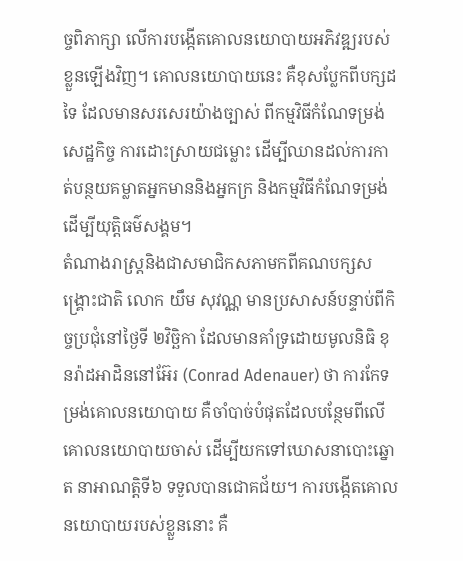ច្ចពិភាក្សា លើការបង្កើតគោលនយោបាយអភិវឌ្ឍរបស់ខ្លួនឡើងវិញ។ គោលនយោបាយនេះ គឺខុសប្លែកពីបក្សដទៃ ដែលមានសរសេរយ៉ាងច្បាស់ ពីកម្មវិធីកំណែទម្រង់សេដ្ឋកិច្ច ការដោះស្រាយជម្លោះ ដើម្បីឈានដល់ការកាត់បន្ថយគម្លាតអ្នកមាននិងអ្នកក្រ និងកម្មវិធីកំណែទម្រង់ដើម្បីយុត្តិធម៌សង្គម។
តំណាងរាស្ត្រនិងជាសមាជិកសភាមកពីគណបក្សសង្គ្រោះជាតិ លោក យឹម សុវណ្ណ មានប្រសាសន៍បន្ទាប់ពីកិច្ចប្រជុំនៅថ្ងៃទី ២វិច្ឆិកា ដែលមានគាំទ្រដោយមូលនិធិ ខុនរ៉ាដអាដិននៅអ៊ែរ (Conrad Adenauer) ថា ការកែទម្រង់គោលនយោបាយ គឺចាំបាច់បំផុតដែលបន្ថែមពីលើគោលនយោបាយចាស់ ដើម្បីយកទៅឃោសនាបោះឆ្នោត នាអាណត្តិទី៦ ទទួលបានជោគជ័យ។ ការបង្កើតគោលនយោបាយរបស់ខ្លួននោះ គឺ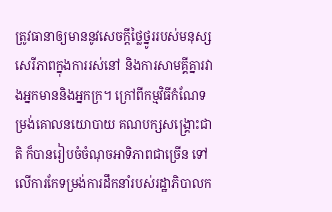ត្រូវធានាឲ្យមាននូវសេចក្ដីថ្លៃថ្នូររបស់មនុស្ស សេរីភាពក្នុងការរស់នៅ និងការសាមគ្គីគ្នារវាងអ្នកមាននិងអ្នកក្រ។ ក្រៅពីកម្មវិធីកំណែទម្រង់គោលនយោបាយ គណបក្សសង្គ្រោះជាតិ ក៏បានរៀបចំចំណុចអាទិភាពជាច្រើន ទៅលើការកែទម្រង់ការដឹកនាំរបស់រដ្ឋាភិបាលក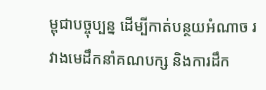ម្ពុជាបច្ចុប្បន្ន ដើម្បីកាត់បន្ថយអំណាច រវាងមេដឹកនាំគណបក្ស និងការដឹក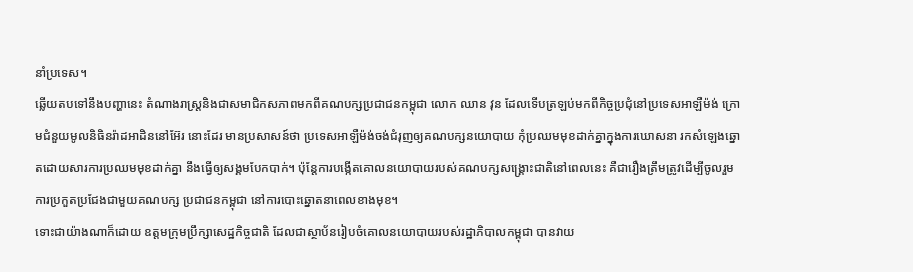នាំប្រទេស។
ឆ្លើយតបទៅនឹងបញ្ហានេះ តំណាងរាស្ត្រនិងជាសមាជិកសភាពមកពីគណបក្សប្រជាជនកម្ពុជា លោក ឈាន វុន ដែលទើបត្រឡប់មកពីកិច្ចប្រជុំនៅប្រទេសអាឡឺម៉ង់ ក្រោមជំនួយមូលនិធិនរ៉ាដអាដិននៅអ៊ែរ នោះដែរ មានប្រសាសន៍ថា ប្រទេសអាឡឺម៉ង់ចង់ជំរុញឲ្យគណបក្សនយោបាយ កុំប្រឈមមុខដាក់គ្នាក្នុងការឃោសនា រកសំឡេងឆ្នោតដោយសារការប្រឈមមុខដាក់គ្នា នឹងធ្វើឲ្យសង្គមបែកបាក់។ ប៉ុន្តែការបង្កើតគោលនយោបាយរបស់គណបក្សសង្គ្រោះជាតិនៅពេលនេះ គឺជារឿងត្រឹមត្រូវដើម្បីចូលរួមការប្រកួតប្រជែងជាមួយគណបក្ស ប្រជាជនកម្ពុជា នៅការបោះឆ្នោតនាពេលខាងមុខ។
ទោះជាយ៉ាងណាក៏ដោយ ឧត្ដមក្រុមប្រឹក្សាសេដ្ឋកិច្ចជាតិ ដែលជាស្ថាប័នរៀបចំគោលនយោបាយរបស់រដ្ឋាភិបាលកម្ពុជា បានវាយ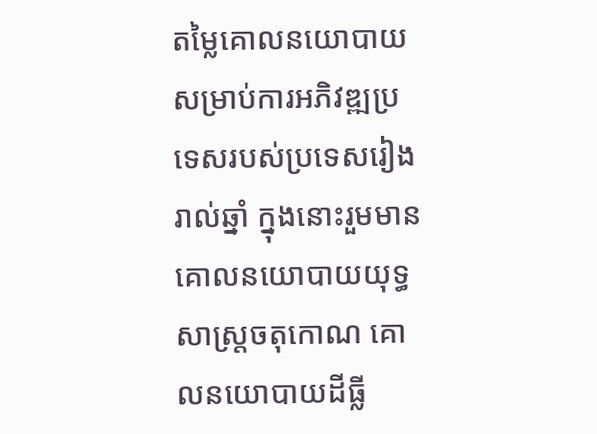តម្លៃគោលនយោបាយ សម្រាប់ការអភិវឌ្ឍប្រទេសរបស់ប្រទេសរៀងរាល់ឆ្នាំ ក្នុងនោះរួមមានគោលនយោបាយយុទ្ធសាស្ត្រចតុកោណ គោលនយោបាយដីធ្លី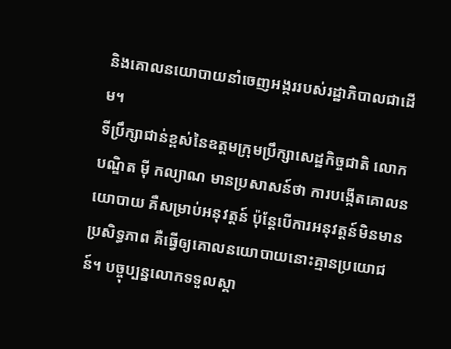និងគោលនយោបាយនាំចេញអង្កររបស់រដ្ឋាភិបាលជាដើម។
ទីប្រឹក្សាជាន់ខ្ពស់នៃឧត្ដមក្រុមប្រឹក្សាសេដ្ឋកិច្ចជាតិ លោកបណ្ឌិត ម៉ី កល្យាណ មានប្រសាសន៍ថា ការបង្កើតគោលនយោបាយ គឺសម្រាប់អនុវត្តន៍ ប៉ុន្តែបើការអនុវត្តន៍មិនមានប្រសិទ្ធភាព គឺធ្វើឲ្យគោលនយោបាយនោះគ្មានប្រយោជន៍។ បច្ចុប្បន្នលោកទទួលស្គា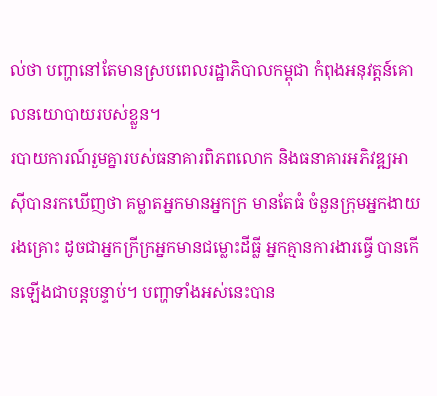ល់ថា បញ្ហានៅតែមានស្របពេលរដ្ឋាភិបាលកម្ពុជា កំពុងអនុវត្តន៍គោលនយោបាយរបស់ខ្លួន។
របាយការណ៍រួមគ្នារបស់ធនាគារពិភពលោក និងធនាគារអភិវឌ្ឍអាស៊ីបានរកឃើញថា គម្លាតអ្នកមានអ្នកក្រ មានតែធំ ចំនួនក្រុមអ្នកងាយរងគ្រោះ ដូចជាអ្នកក្រីក្រអ្នកមានជម្លោះដីធ្លី អ្នកគ្មានការងារធ្វើ បានកើនឡើងជាបន្តបន្ទាប់។ បញ្ហាទាំងអស់នេះបាន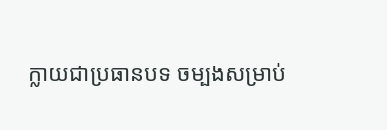ក្លាយជាប្រធានបទ ចម្បងសម្រាប់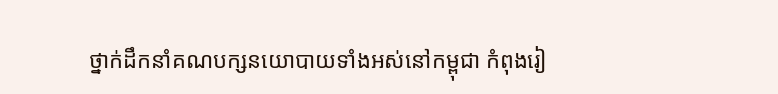ថ្នាក់ដឹកនាំគណបក្សនយោបាយទាំងអស់នៅកម្ពុជា កំពុងរៀ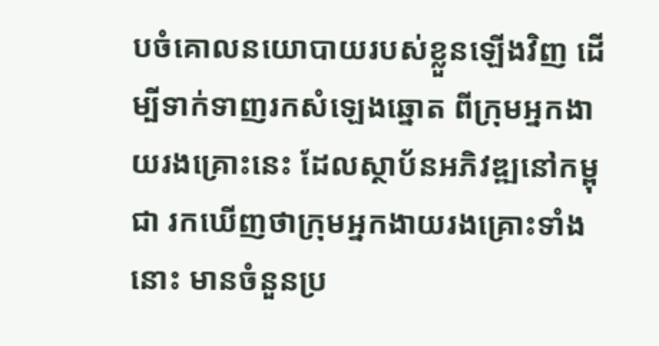បចំគោលនយោបាយរបស់ខ្លួនឡើងវិញ ដើម្បីទាក់ទាញរកសំឡេងឆ្នោត ពីក្រុមអ្នកងាយរងគ្រោះនេះ ដែលស្ថាប័នអភិវឌ្ឍនៅកម្ពុជា រកឃើញថាក្រុមអ្នកងាយរងគ្រោះទាំងនោះ មានចំនួនប្រ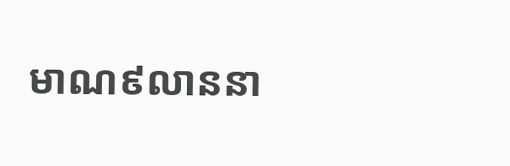មាណ៩លាននា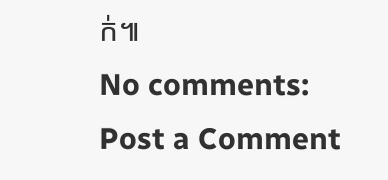ក់៕
No comments:
Post a Comment